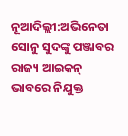ନୂଆଦିଲ୍ଲୀ:ଅଭିନେତା ସୋନୁ ସୁଦଙ୍କୁ ପଞ୍ଜାବର ରାଜ୍ୟ ଆଇକନ୍ ଭାବରେ ନିଯୁକ୍ତ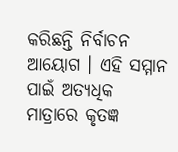କରିଛନ୍ତି ନିର୍ବାଚନ ଆୟୋଗ । ଏହି ସମ୍ମାନ ପାଇଁ ଅତ୍ୟଧିକ ମାତ୍ରାରେ କୃତଜ୍ଞ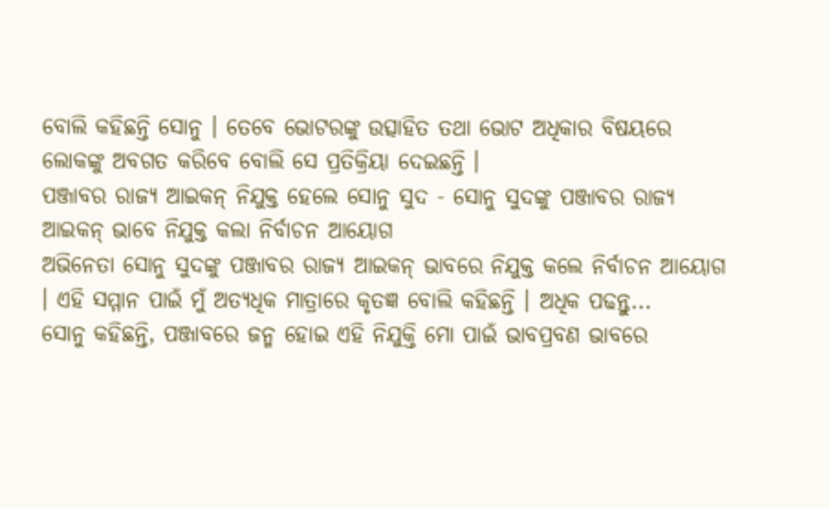ବୋଲି କହିଛନ୍ତି ସୋନୁ । ତେବେ ଭୋଟରଙ୍କୁ ଉତ୍ସାହିତ ତଥା ଭୋଟ ଅଧିକାର ବିଷୟରେ ଲୋକଙ୍କୁ ଅବଗତ କରିବେ ବୋଲି ସେ ପ୍ରତିକ୍ରିୟା ଦେଇଛନ୍ତି ।
ପଞ୍ଜାବର ରାଜ୍ୟ ଆଇକନ୍ ନିଯୁକ୍ତ ହେଲେ ସୋନୁ ସୁଦ - ସୋନୁ ସୁଦଙ୍କୁ ପଞ୍ଜାବର ରାଜ୍ୟ ଆଇକନ୍ ଭାବେ ନିଯୁକ୍ତ କଲା ନିର୍ବାଚନ ଆୟୋଗ
ଅଭିନେତା ସୋନୁ ସୁଦଙ୍କୁ ପଞ୍ଜାବର ରାଜ୍ୟ ଆଇକନ୍ ଭାବରେ ନିଯୁକ୍ତ କଲେ ନିର୍ବାଚନ ଆୟୋଗ । ଏହି ସମ୍ମାନ ପାଇଁ ମୁଁ ଅତ୍ୟଧିକ ମାତ୍ରାରେ କୃତଜ୍ଞ ବୋଲି କହିଛନ୍ତି । ଅଧିକ ପଢନ୍ତୁ...
ସୋନୁ କହିଛନ୍ତି, ପଞ୍ଜାବରେ ଜନ୍ମ ହୋଇ ଏହି ନିଯୁକ୍ତି ମୋ ପାଇଁ ଭାବପ୍ରବଣ ଭାବରେ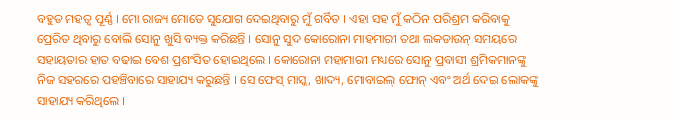ବହୁତ ମହତ୍ବ ପୂର୍ଣ୍ଣ । ମୋ ରାଜ୍ୟ ମୋତେ ସୁଯୋଗ ଦେଇଥିବାରୁ ମୁଁ ଗର୍ବିତ । ଏହା ସହ ମୁଁ କଠିନ ପରିଶ୍ରମ କରିବାକୁ ପ୍ରେରିତ ଥିବାରୁ ବୋଲି ସୋନୁ ଖୁସି ବ୍ୟକ୍ତ କରିଛନ୍ତି । ସୋନୁ ସୁଦ କୋରୋନା ମାହମାରୀ ତଥା ଲକଡାଉନ୍ ସମୟରେ ସହାୟତାର ହାତ ବଢାଇ ବେଶ ପ୍ରଶଂସିତ ହୋଇଥିଲେ । କୋରୋନା ମହାମାରୀ ମଧ୍ୟରେ ସୋନୁ ପ୍ରବାସୀ ଶ୍ରମିକମାନଙ୍କୁ ନିଜ ସହରରେ ପହଞ୍ଚିବାରେ ସାହାଯ୍ୟ କରୁଛନ୍ତି । ସେ ଫେସ୍ ମାସ୍କ, ଖାଦ୍ୟ, ମୋବାଇଲ୍ ଫୋନ୍ ଏବଂ ଅର୍ଥ ଦେଇ ଲୋକଙ୍କୁ ସାହାଯ୍ୟ କରିଥିଲେ ।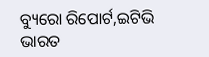ବ୍ୟୁରୋ ରିପୋର୍ଟ,ଇଟିଭି ଭାରତ